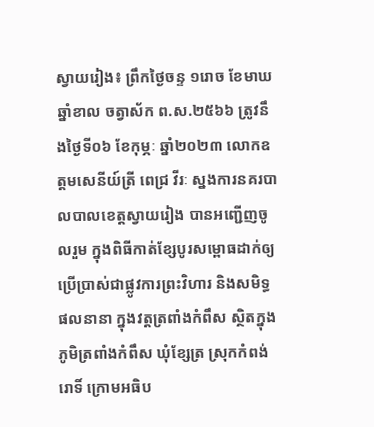ស្វាយរៀង៖ ព្រឹកថ្ងៃចន្ទ ១រោច ខែមាឃ ឆ្នាំខាល ចត្វាស័ក ព.ស.២៥៦៦ ត្រូវនឹងថ្ងៃទី០៦ ខែកុម្ភៈ ឆ្នាំ២០២៣ លោកឧត្ដមសេនីយ៍ត្រី ពេជ្រ វីរៈ ស្នងការនគរបាលបាលខេត្តស្វាយរៀង បានអញ្ជើញចូលរួម ក្នុងពិធីកាត់ខ្សែបូរសម្ពោធដាក់ឲ្យប្រើប្រាស់ជាផ្លូវការព្រះវិហារ និងសមិទ្ធផលនានា ក្នុងវត្តត្រពាំងកំពឹស ស្ថិតក្នុងភូមិត្រពាំងកំពឹស ឃុំខ្សែត្រ ស្រុកកំពង់រោទិ៍ ក្រោមអធិប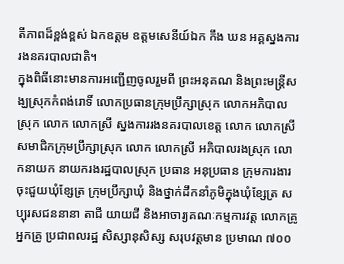តីភាពដ៏ខ្ពង់ខ្ពស់ ឯកឧត្ដម ឧត្ដមសេនីយ៍ឯក កឹង ឃន អគ្គស្នងការរងនគរបាលជាតិ។
ក្នុងពិធីនោះមានការអញ្ជើញចូលរួមពី ព្រះអនុគណ និងព្រះមន្ត្រីសង្ឃស្រុកកំពង់រោទិ៍ លោកប្រធានក្រុមប្រឹក្សាស្រុក លោកអភិបាលស្រុក លោក លោកស្រី ស្នងការរងនគរបាលខេត្ត លោក លោកស្រីសមាជិកក្រុមប្រឹក្សាស្រុក លោក លោកស្រី អភិបាលរងស្រុក លោកនាយក នាយករងរដ្ឋបាលស្រុក ប្រធាន អនុប្រធាន ក្រុមការងារចុះជួយឃុំខ្សែត្រ ក្រុមប្រឹក្សាឃុំ និងថ្នាក់ដឹកនាំភូមិក្នុងឃុំខ្សែត្រ សប្បុរសជននានា តាជី យាយជី និងអាចារ្យគណៈកម្មការវត្ត លោកគ្រូ អ្នកគ្រូ ប្រជាពលរដ្ឋ សិស្សានុសិស្ស សរុបវត្តមាន ប្រមាណ ៧០០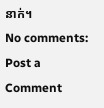នាក់។
No comments:
Post a Comment